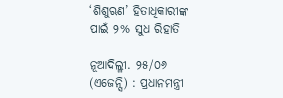‘ଶିଶୁଋଣ’ ହିତାଧିକାରୀଙ୍କ ପାଇଁ ୨% ସୁଧ ରିହାତି

ନୂଆଦିଲ୍ଳୀ. ୨୫/୦୬ (ଏଜେନ୍ସି) : ପ୍ରଧାନମନ୍ତ୍ରୀ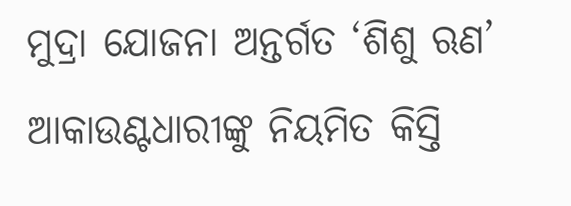ମୁଦ୍ରା ଯୋଜନା ଅନ୍ତର୍ଗତ ‘ଶିଶୁ ଋଣ’ ଆକାଉଣ୍ଟଧାରୀଙ୍କୁ ନିୟମିତ କିସ୍ତି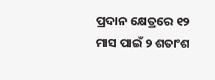ପ୍ରଦାନ କ୍ଷେତ୍ରରେ ୧୨ ମାସ ପାଇଁ ୨ ଶତାଂଶ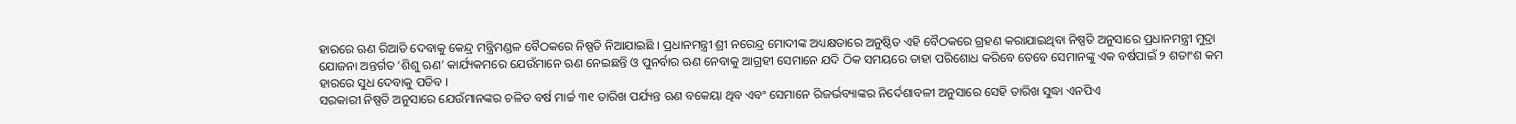ହାରରେ ଋଣ ରିଆତି ଦେବାକୁ କେନ୍ଦ୍ର ମନ୍ତ୍ରିମଣ୍ଡଳ ବୈଠକରେ ନିଷ୍ପତି ନିଆଯାଇଛି । ପ୍ରଧାନମନ୍ତ୍ରୀ ଶ୍ରୀ ନରେନ୍ଦ୍ର ମୋଦୀଙ୍କ ଅଧ୍ୟକ୍ଷତାରେ ଅନୁଷ୍ଠିତ ଏହି ବୈଠକରେ ଗ୍ରହଣ କରାଯାଇଥିବା ନିଷ୍ପତି ଅନୁସାରେ ପ୍ରଧାନମନ୍ତ୍ରୀ ମୁଦ୍ରା ଯୋଜନା ଅନ୍ତର୍ଗତ ‘ଶିଶୁ ଋଣ’ କାର୍ଯ୍ୟକମରେ ଯେଉଁମାନେ ଋଣ ନେଇଛନ୍ତି ଓ ପୁନର୍ବାର ଋଣ ନେବାକୁ ଆଗ୍ରହୀ ସେମାନେ ଯଦି ଠିକ ସମୟରେ ତାହା ପରିଶୋଧ କରିବେ ତେବେ ସେମାନଙ୍କୁ ଏକ ବର୍ଷପାଇଁ ୨ ଶତାଂଶ କମ ହାରରେ ସୁଧ ଦେବାକୁ ପଡିବ ।
ସରକାରୀ ନିଷ୍ପତି ଅନୁସାରେ ଯେଉଁମାନଙ୍କର ଚଳିତ ବର୍ଷ ମାର୍ଚ୍ଚ ୩୧ ତାରିଖ ପର୍ଯ୍ୟନ୍ତ ଋଣ ବକେୟା ଥିବ ଏବଂ ସେମାନେ ରିଜର୍ଭବ୍ୟାଙ୍କର ନିର୍ଦେଶାବଳୀ ଅନୁସାରେ ସେହି ତାରିଖ ସୁଦ୍ଧା ଏନପିଏ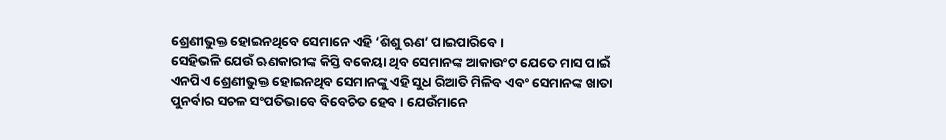ଶ୍ରେଣୀଭୁକ୍ତ ହୋଇନଥିବେ ସେମାନେ ଏହି ‘ଶିଶୁ ଋଣ’ ପାଇପାରିବେ ।
ସେହିଭଳି ଯେଉଁ ଋଣକାରୀଙ୍କ କିସ୍ତି ବକେୟା ଥିବ ସେମାନଙ୍କ ଆକାଉଂଟ ଯେତେ ମାସ ପାଇଁ ଏନପିଏ ଶ୍ରେଣୀଭୁକ୍ତ ହୋଇନଥିବ ସେମାନଙ୍କୁ ଏହି ସୁଧ ରିଆତି ମିଳିବ ଏବଂ ସେମାନଙ୍କ ଖାତା ପୁନର୍ବାର ସଚଳ ସଂପତିଭାବେ ବିବେଚିତ ହେବ । ଯେଉଁମାନେ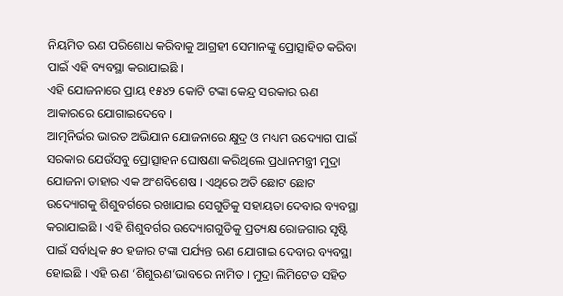ନିୟମିତ ଋଣ ପରିଶୋଧ କରିବାକୁ ଆଗ୍ରହୀ ସେମାନଙ୍କୁ ପ୍ରୋତ୍ସାହିତ କରିବା ପାଇଁ ଏହି ବ୍ୟବସ୍ଥା କରାଯାଇଛି ।
ଏହି ଯୋଜନାରେ ପ୍ରାୟ ୧୫୪୨ କୋଟି ଟଙ୍କା କେନ୍ଦ୍ର ସରକାର ଋଣ ଆକାରରେ ଯୋଗାଇଦେବେ ।
ଆତ୍ମନିର୍ଭର ଭାରତ ଅଭିଯାନ ଯୋଜନାରେ କ୍ଷୁଦ୍ର ଓ ମଧ୍ୟମ ଉଦ୍ୟୋଗ ପାଇଁ ସରକାର ଯେଉଁସବୁ ପ୍ରୋତ୍ସାହନ ଘୋଷଣା କରିଥିଲେ ପ୍ରଧାନମନ୍ତ୍ରୀ ମୁଦ୍ରା ଯୋଜନା ତାହାର ଏକ ଅଂଶବିଶେଷ । ଏଥିରେ ଅତି ଛୋଟ ଛୋଟ ଉଦ୍ୟୋଗକୁ ଶିଶୁବର୍ଗରେ ରଖାଯାଇ ସେଗୁଡିକୁ ସହାୟତା ଦେବାର ବ୍ୟବସ୍ଥା କରାଯାଇଛି । ଏହି ଶିଶୁବର୍ଗର ଉଦ୍ୟୋଗଗୁଡିକୁ ପ୍ରତ୍ୟକ୍ଷ ରୋଜଗାର ସୃଷ୍ଟି ପାଇଁ ସର୍ବାଧିକ ୫୦ ହଜାର ଟଙ୍କା ପର୍ଯ୍ୟନ୍ତ ଋଣ ଯୋଗାଇ ଦେବାର ବ୍ୟବସ୍ଥା ହୋଇଛି । ଏହି ଋଣ ‘ଶିଶୁଋଣ’ଭାବରେ ନାମିତ । ମୁଦ୍ରା ଲିମିଟେଡ ସହିତ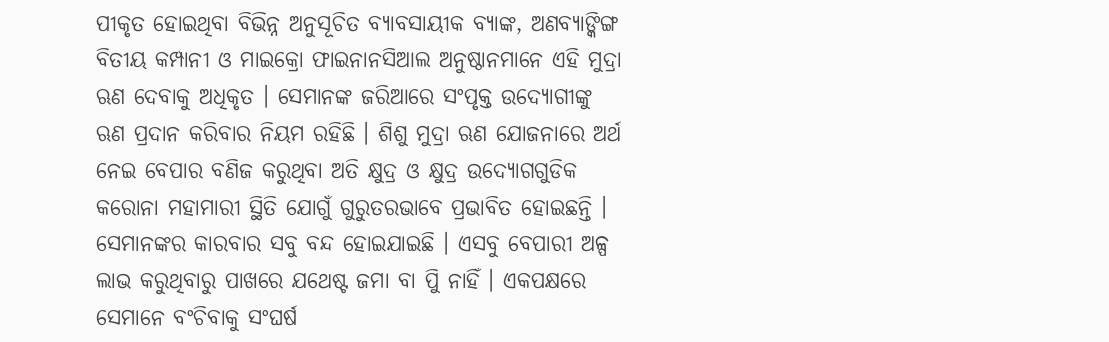ପୀକୃତ ହୋଇଥିବା ବିଭିନ୍ନ ଅନୁସୂଚିତ ବ୍ୟାବସାୟୀକ ବ୍ୟାଙ୍କ, ଅଣବ୍ୟାଙ୍କିଙ୍ଗ ବିତୀୟ କମ୍ପାନୀ ଓ ମାଇକ୍ରୋ ଫାଇନାନସିଆଲ ଅନୁଷ୍ଠାନମାନେ ଏହି ମୁଦ୍ରା ଋଣ ଦେବାକୁ ଅଧିକୃତ । ସେମାନଙ୍କ ଜରିଆରେ ସଂପୃକ୍ତ ଉଦ୍ୟୋଗୀଙ୍କୁ ଋଣ ପ୍ରଦାନ କରିବାର ନିୟମ ରହିଛି । ଶିଶୁ ମୁଦ୍ରା ଋଣ ଯୋଜନାରେ ଅର୍ଥ ନେଇ ବେପାର ବଣିଜ କରୁଥିବା ଅତି କ୍ଷୁଦ୍ର ଓ କ୍ଷୁଦ୍ର ଉଦ୍ୟୋଗଗୁଡିକ କରୋନା ମହାମାରୀ ସ୍ଥିତି ଯୋଗୁଁ ଗୁରୁତରଭାବେ ପ୍ରଭାବିତ ହୋଇଛନ୍ତି । ସେମାନଙ୍କର କାରବାର ସବୁ ବନ୍ଦ ହୋଇଯାଇଛି । ଏସବୁ ବେପାରୀ ଅଳ୍ପ ଲାଭ କରୁଥିବାରୁ ପାଖରେ ଯଥେଷ୍ଟ ଜମା ବା ପୁି ନାହିଁ । ଏକପକ୍ଷରେ ସେମାନେ ବଂଚିବାକୁ ସଂଘର୍ଷ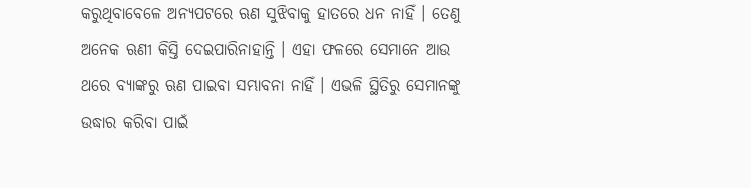କରୁଥିବାବେଳେ ଅନ୍ୟପଟରେ ଋଣ ସୁଝିବାକୁ ହାତରେ ଧନ ନାହିଁ । ତେଣୁ ଅନେକ ଋଣୀ କିସ୍ତି ଦେଇପାରିନାହାନ୍ତି । ଏହା ଫଳରେ ସେମାନେ ଆଉ ଥରେ ବ୍ୟାଙ୍କରୁ ଋଣ ପାଇବା ସମ୍ଭାବନା ନାହିଁ । ଏଭଳି ସ୍ଥିତିରୁ ସେମାନଙ୍କୁ ଉଦ୍ଧାର କରିବା ପାଇଁ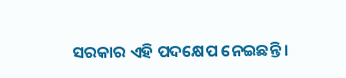ସରକାର ଏହି ପଦକ୍ଷେପ ନେଇଛନ୍ତି ।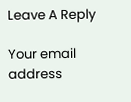Leave A Reply

Your email address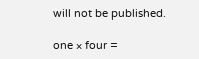will not be published.

one × four =